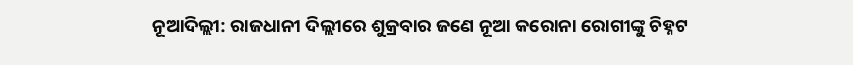ନୂଆଦିଲ୍ଲୀ: ରାଜଧାନୀ ଦିଲ୍ଲୀରେ ଶୁକ୍ରବାର ଜଣେ ନୂଆ କରୋନା ରୋଗୀଙ୍କୁ ଚିହ୍ନଟ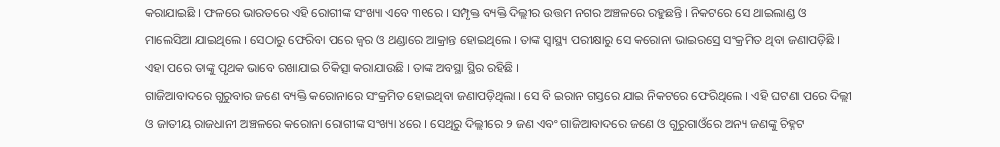କରାଯାଇଛି । ଫଳରେ ଭାରତରେ ଏହି ରୋଗୀଙ୍କ ସଂଖ୍ୟା ଏବେ ୩୧ରେ । ସମ୍ପୃକ୍ତ ବ୍ୟକ୍ତି ଦିଲ୍ଲୀର ଉତ୍ତମ ନଗର ଅଞ୍ଚଳରେ ରହୁଛନ୍ତି । ନିକଟରେ ସେ ଥାଇଲାଣ୍ଡ ଓ ମାଲେସିଆ ଯାଇଥିଲେ । ସେଠାରୁ ଫେରିବା ପରେ ଜ୍ୱର ଓ ଥଣ୍ଡାରେ ଆକ୍ରାନ୍ତ ହୋଇଥିଲେ । ତାଙ୍କ ସ୍ୱାସ୍ଥ୍ୟ ପରୀକ୍ଷାରୁ ସେ କରୋନା ଭାଇରସ୍ରେ ସଂକ୍ରମିତ ଥିବା ଜଣାପଡ଼ିଛି । ଏହା ପରେ ତାଙ୍କୁ ପୃଥକ ଭାବେ ରଖାଯାଇ ଚିକିତ୍ସା କରାଯାଉଛି । ତାଙ୍କ ଅବସ୍ଥା ସ୍ଥିର ରହିଛି ।
ଗାଜିଆବାଦରେ ଗୁରୁବାର ଜଣେ ବ୍ୟକ୍ତି କରୋନାରେ ସଂକ୍ରମିତ ହୋଇଥିବା ଜଣାପଡ଼ିଥିଲା । ସେ ବି ଇରାନ ଗସ୍ତରେ ଯାଇ ନିକଟରେ ଫେରିଥିଲେ । ଏହି ଘଟଣା ପରେ ଦିଲ୍ଲୀ ଓ ଜାତୀୟ ରାଜଧାନୀ ଅଞ୍ଚଳରେ କରୋନା ରୋଗୀଙ୍କ ସଂଖ୍ୟା ୪ରେ । ସେଥିରୁ ଦିଲ୍ଲୀରେ ୨ ଜଣ ଏବଂ ଗାଜିଆବାଦରେ ଜଣେ ଓ ଗୁରୁଗାଓଁରେ ଅନ୍ୟ ଜଣଙ୍କୁ ଚିହ୍ନଟ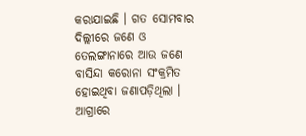କରାଯାଇଛି । ଗତ ସୋମବାର ଦିଲ୍ଲୀରେ ଜଣେ ଓ ତେଲଙ୍ଗାନାରେ ଆଉ ଜଣେ ବାସିନ୍ଦା କରୋନା ସଂକ୍ରମିତ ହୋଇଥିବା ଜଣାପଡ଼ିଥିଲା । ଆଗ୍ରାରେ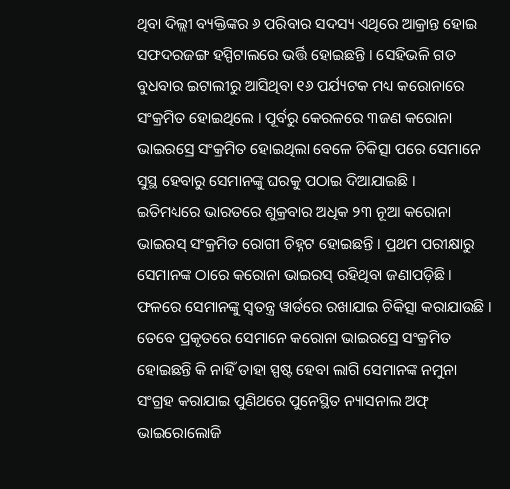ଥିବା ଦିଲ୍ଲୀ ବ୍ୟକ୍ତିଙ୍କର ୬ ପରିବାର ସଦସ୍ୟ ଏଥିରେ ଆକ୍ରାନ୍ତ ହୋଇ ସଫଦରଜଙ୍ଗ ହସ୍ପିଟାଲରେ ଭର୍ତ୍ତି ହୋଇଛନ୍ତି । ସେହିଭଳି ଗତ ବୁଧବାର ଇଟାଲୀରୁ ଆସିଥିବା ୧୬ ପର୍ଯ୍ୟଟକ ମଧ୍ୟ କରୋନାରେ ସଂକ୍ରମିତ ହୋଇଥିଲେ । ପୂର୍ବରୁ କେରଳରେ ୩ଜଣ କରୋନା ଭାଇରସ୍ରେ ସଂକ୍ରମିତ ହୋଇଥିଲା ବେଳେ ଚିକିତ୍ସା ପରେ ସେମାନେ ସୁସ୍ଥ ହେବାରୁ ସେମାନଙ୍କୁ ଘରକୁ ପଠାଇ ଦିଆଯାଇଛି ।
ଇତିମଧ୍ୟରେ ଭାରତରେ ଶୁକ୍ରବାର ଅଧିକ ୨୩ ନୂଆ କରୋନା ଭାଇରସ୍ ସଂକ୍ରମିତ ରୋଗୀ ଚିହ୍ନଟ ହୋଇଛନ୍ତି । ପ୍ରଥମ ପରୀକ୍ଷାରୁ ସେମାନଙ୍କ ଠାରେ କରୋନା ଭାଇରସ୍ ରହିଥିବା ଜଣାପଡ଼ିଛି । ଫଳରେ ସେମାନଙ୍କୁ ସ୍ୱତନ୍ତ୍ର ୱାର୍ଡରେ ରଖାଯାଇ ଚିକିତ୍ସା କରାଯାଉଛି । ତେବେ ପ୍ରକୃତରେ ସେମାନେ କରୋନା ଭାଇରସ୍ରେ ସଂକ୍ରମିତ ହୋଇଛନ୍ତି କି ନାହିଁ ତାହା ସ୍ପଷ୍ଟ ହେବା ଲାଗି ସେମାନଙ୍କ ନମୁନା ସଂଗ୍ରହ କରାଯାଇ ପୁଣିଥରେ ପୁନେସ୍ଥିତ ନ୍ୟାସନାଲ ଅଫ୍ ଭାଇରୋଲୋଜି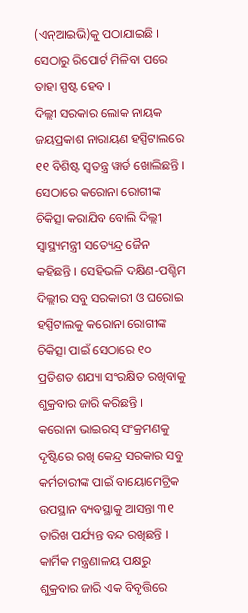(ଏନ୍ଆଇଭି)କୁ ପଠାଯାଇଛି । ସେଠାରୁ ରିପୋର୍ଟ ମିଳିବା ପରେ ତାହା ସ୍ପଷ୍ଟ ହେବ ।
ଦିଲ୍ଲୀ ସରକାର ଲୋକ ନାୟକ ଜୟପ୍ରକାଶ ନାରାୟଣ ହସ୍ପିଟାଲରେ ୧୧ ବିଶିଷ୍ଟ ସ୍ୱତନ୍ତ୍ର ୱାର୍ଡ ଖୋଲିଛନ୍ତି । ସେଠାରେ କରୋନା ରୋଗୀଙ୍କ ଚିକିତ୍ସା କରାଯିବ ବୋଲି ଦିଲ୍ଲୀ ସ୍ୱାସ୍ଥ୍ୟମନ୍ତ୍ରୀ ସତ୍ୟେନ୍ଦ୍ର ଜୈନ କହିଛନ୍ତି । ସେହିଭଳି ଦକ୍ଷିଣ-ପଶ୍ଚିମ ଦିଲ୍ଲୀର ସବୁ ସରକାରୀ ଓ ଘରୋଇ ହସ୍ପିଟାଲକୁ କରୋନା ରୋଗୀଙ୍କ ଚିକିତ୍ସା ପାଇଁ ସେଠାରେ ୧୦ ପ୍ରତିଶତ ଶଯ୍ୟା ସଂରକ୍ଷିତ ରଖିବାକୁ ଶୁକ୍ରବାର ଜାରି କରିଛନ୍ତି ।
କରୋନା ଭାଇରସ୍ ସଂକ୍ରମଣକୁ ଦୃଷ୍ଟିରେ ରଖି କେନ୍ଦ୍ର ସରକାର ସବୁ କର୍ମଚାରୀଙ୍କ ପାଇଁ ବାୟୋମେଟ୍ରିକ ଉପସ୍ଥାନ ବ୍ୟବସ୍ଥାକୁ ଆସନ୍ତା ୩୧ ତାରିଖ ପର୍ଯ୍ୟନ୍ତ ବନ୍ଦ ରଖିଛନ୍ତି । କାର୍ମିକ ମନ୍ତ୍ରଣାଳୟ ପକ୍ଷରୁ ଶୁକ୍ରବାର ଜାରି ଏକ ବିବୃତ୍ତିରେ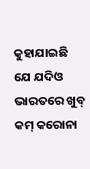କୁହାଯାଇଛି ଯେ ଯଦିଓ ଭାରତରେ ଖୁବ୍ କମ୍ କରୋନା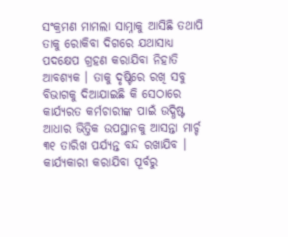ସଂକ୍ରମଣ ମାମଲା ସାମ୍ନାକୁ ଆସିଛି ତଥାପି ତାକୁ ରୋକିବା ଦିଗରେ ଯଥାସାଧ୍ୟ ପଦକ୍ଷେପ ଗ୍ରହଣ କରାଯିବା ନିହାତି ଆବଶ୍ୟକ । ତାକୁ ଦୃଷ୍ଟିରେ ରଖି ସବୁ ବିଭାଗକୁ ଦିଆଯାଇଛି କି ସେଠାରେ କାର୍ଯ୍ୟରତ କର୍ମଚାରୀଙ୍କ ପାଇଁ ଉଦ୍ଧିଷ୍ଟ ଆଧାର ଭିତ୍ତିକ ଉପସ୍ଥାନକୁ ଆସନ୍ତା ମାର୍ଚ୍ଚ ୩୧ ତାରିଖ ପର୍ଯ୍ୟନ୍ତ ବନ୍ଦ ରଖାଯିବ । କାର୍ଯ୍ୟକାରୀ କରାଯିବା ପୂର୍ବରୁ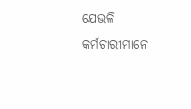ଯେଭଳି କର୍ମଚାରୀମାନେ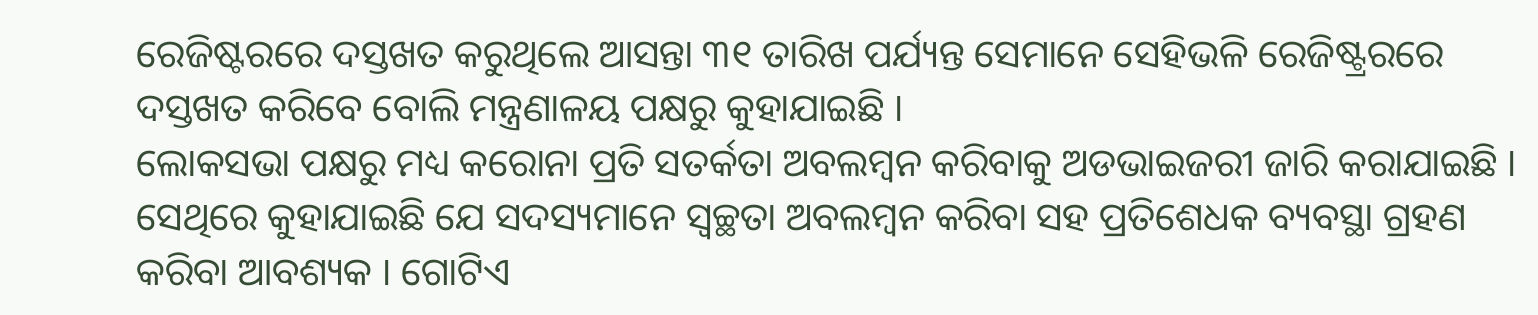ରେଜିଷ୍ଟରରେ ଦସ୍ତଖତ କରୁଥିଲେ ଆସନ୍ତା ୩୧ ତାରିଖ ପର୍ଯ୍ୟନ୍ତ ସେମାନେ ସେହିଭଳି ରେଜିଷ୍ଟ୍ରରରେ ଦସ୍ତଖତ କରିବେ ବୋଲି ମନ୍ତ୍ରଣାଳୟ ପକ୍ଷରୁ କୁହାଯାଇଛି ।
ଲୋକସଭା ପକ୍ଷରୁ ମଧ୍ୟ କରୋନା ପ୍ରତି ସତର୍କତା ଅବଲମ୍ବନ କରିବାକୁ ଅଡଭାଇଜରୀ ଜାରି କରାଯାଇଛି । ସେଥିରେ କୁହାଯାଇଛି ଯେ ସଦସ୍ୟମାନେ ସ୍ୱଚ୍ଛତା ଅବଲମ୍ବନ କରିବା ସହ ପ୍ରତିଶେଧକ ବ୍ୟବସ୍ଥା ଗ୍ରହଣ କରିବା ଆବଶ୍ୟକ । ଗୋଟିଏ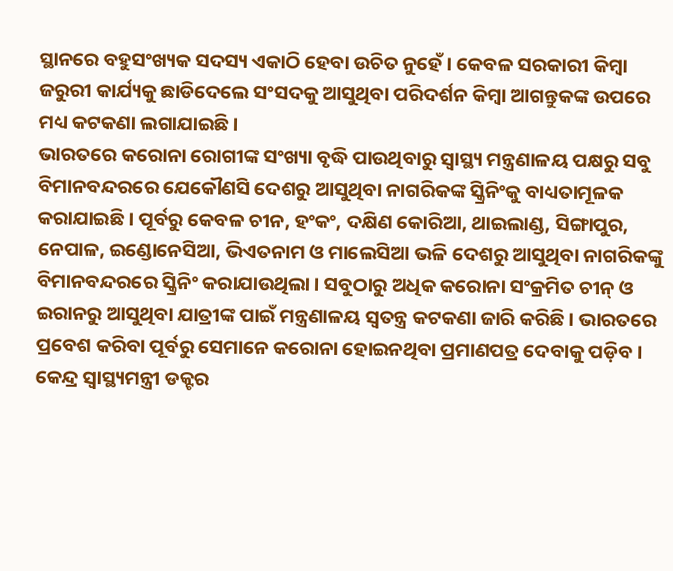ସ୍ଥାନରେ ବହୁସଂଖ୍ୟକ ସଦସ୍ୟ ଏକାଠି ହେବା ଉଚିତ ନୁହେଁ । କେବଳ ସରକାରୀ କିମ୍ବା ଜରୁରୀ କାର୍ଯ୍ୟକୁ ଛାଡିଦେଲେ ସଂସଦକୁ ଆସୁଥିବା ପରିଦର୍ଶନ କିମ୍ବା ଆଗନ୍ତୁକଙ୍କ ଉପରେ ମଧ୍ୟ କଟକଣା ଲଗାଯାଇଛି ।
ଭାରତରେ କରୋନା ରୋଗୀଙ୍କ ସଂଖ୍ୟା ବୃଦ୍ଧି ପାଉଥିବାରୁ ସ୍ୱାସ୍ଥ୍ୟ ମନ୍ତ୍ରଣାଳୟ ପକ୍ଷରୁ ସବୁ ବିମାନବନ୍ଦରରେ ଯେକୌଣସି ଦେଶରୁ ଆସୁଥିବା ନାଗରିକଙ୍କ ସ୍କ୍ରିନିଂକୁ ବାଧ୍ୟତାମୂଳକ କରାଯାଇଛି । ପୂର୍ବରୁ କେବଳ ଚୀନ, ହଂକଂ, ଦକ୍ଷିଣ କୋରିଆ, ଥାଇଲାଣ୍ଡ, ସିଙ୍ଗାପୁର, ନେପାଳ, ଇଣ୍ଡୋନେସିଆ, ଭିଏତନାମ ଓ ମାଲେସିଆ ଭଳି ଦେଶରୁ ଆସୁଥିବା ନାଗରିକଙ୍କୁ ବିମାନବନ୍ଦରରେ ସ୍କ୍ରିନିଂ କରାଯାଉଥିଲା । ସବୁଠାରୁ ଅଧିକ କରୋନା ସଂକ୍ରମିତ ଚୀନ୍ ଓ ଇରାନରୁ ଆସୁଥିବା ଯାତ୍ରୀଙ୍କ ପାଇଁ ମନ୍ତ୍ରଣାଳୟ ସ୍ୱତନ୍ତ୍ର କଟକଣା ଜାରି କରିଛି । ଭାରତରେ ପ୍ରବେଶ କରିବା ପୂର୍ବରୁ ସେମାନେ କରୋନା ହୋଇନଥିବା ପ୍ରମାଣପତ୍ର ଦେବାକୁ ପଡ଼ିବ ।
କେନ୍ଦ୍ର ସ୍ୱାସ୍ଥ୍ୟମନ୍ତ୍ରୀ ଡକ୍ଟର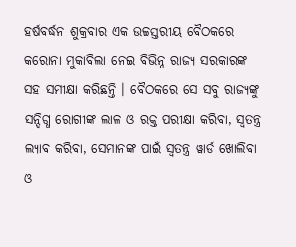ହର୍ଷବର୍ଦ୍ଧନ ଶୁକ୍ରବାର ଏକ ଉଚ୍ଚସ୍ତରୀୟ ବୈଠକରେ କରୋନା ମୁକାବିଲା ନେଇ ବିଭିନ୍ନ ରାଜ୍ୟ ସରକାରଙ୍କ ସହ ସମୀକ୍ଷା କରିଛନ୍ତି । ବୈଠକରେ ସେ ସବୁ ରାଜ୍ୟଙ୍କୁ ସନ୍ଦିଗ୍ଧ ରୋଗୀଙ୍କ ଲାଳ ଓ ରକ୍ତ ପରୀକ୍ଷା କରିବା, ସ୍ୱତନ୍ତ୍ର ଲ୍ୟାବ କରିବା, ସେମାନଙ୍କ ପାଇଁ ସ୍ୱତନ୍ତ୍ର ୱାର୍ଡ ଖୋଲିବା ଓ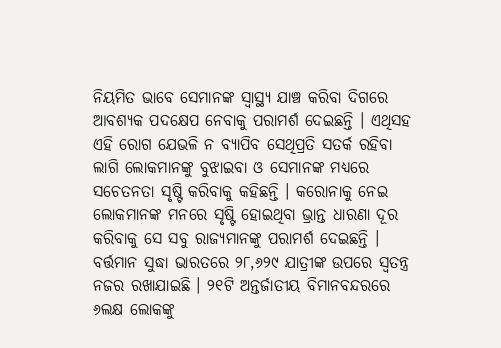ନିୟମିତ ଭାବେ ସେମାନଙ୍କ ସ୍ୱାସ୍ଥ୍ୟ ଯାଞ୍ଚ କରିବା ଦିଗରେ ଆବଶ୍ୟକ ପଦକ୍ଷେପ ନେବାକୁ ପରାମର୍ଶ ଦେଇଛନ୍ତି । ଏଥିସହ ଏହି ରୋଗ ଯେଭଳି ନ ବ୍ୟାପିବ ସେଥିପ୍ରତି ସତର୍କ ରହିବା ଲାଗି ଲୋକମାନଙ୍କୁ ବୁଝାଇବା ଓ ସେମାନଙ୍କ ମଧ୍ୟରେ ସଚେତନତା ସୃଷ୍ଟି କରିବାକୁ କହିଛନ୍ତି । କରୋନାକୁ ନେଇ ଲୋକମାନଙ୍କ ମନରେ ସୃଷ୍ଟି ହୋଇଥିବା ଭ୍ରାନ୍ତ ଧାରଣା ଦୂର କରିବାକୁ ସେ ସବୁ ରାଜ୍ୟମାନଙ୍କୁ ପରାମର୍ଶ ଦେଇଛନ୍ତି ।
ବର୍ତ୍ତମାନ ସୁଦ୍ଧା ଭାରତରେ ୨୮,୬୨୯ ଯାତ୍ରୀଙ୍କ ଉପରେ ସ୍ୱତନ୍ତ୍ର ନଜର ରଖାଯାଇଛି । ୨୧ଟି ଅନ୍ତର୍ଜାତୀୟ ବିମାନବନ୍ଦରରେ ୬ଲକ୍ଷ ଲୋକଙ୍କୁ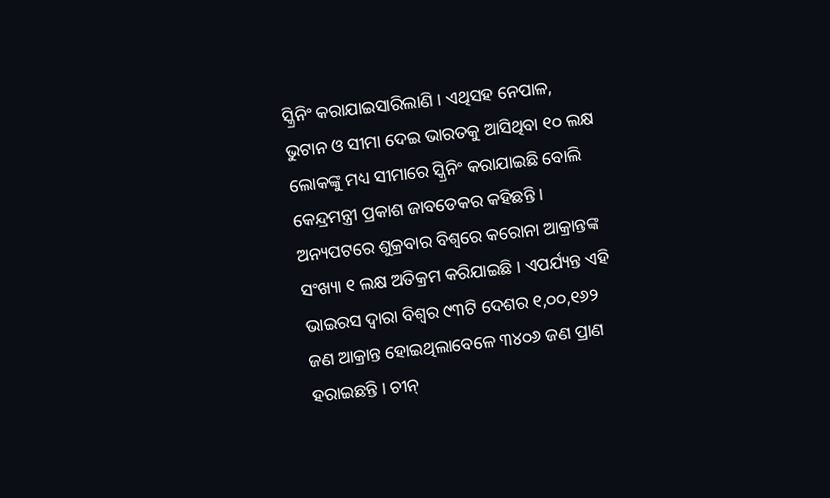ସ୍କ୍ରିନିଂ କରାଯାଇସାରିଲାଣି । ଏଥିସହ ନେପାଳ, ଭୁଟାନ ଓ ସୀମା ଦେଇ ଭାରତକୁ ଆସିଥିବା ୧୦ ଲକ୍ଷ ଲୋକଙ୍କୁ ମଧ୍ୟ ସୀମାରେ ସ୍କ୍ରିନିଂ କରାଯାଇଛି ବୋଲି କେନ୍ଦ୍ରମନ୍ତ୍ରୀ ପ୍ରକାଶ ଜାବଡେକର କହିଛନ୍ତି ।
ଅନ୍ୟପଟରେ ଶୁକ୍ରବାର ବିଶ୍ୱରେ କରୋନା ଆକ୍ରାନ୍ତଙ୍କ ସଂଖ୍ୟା ୧ ଲକ୍ଷ ଅତିକ୍ରମ କରିଯାଇଛି । ଏପର୍ଯ୍ୟନ୍ତ ଏହି ଭାଇରସ ଦ୍ୱାରା ବିଶ୍ୱର ୯୩ଟି ଦେଶର ୧,୦୦,୧୬୨ ଜଣ ଆକ୍ରାନ୍ତ ହୋଇଥିଲାବେଳେ ୩୪୦୬ ଜଣ ପ୍ରାଣ ହରାଇଛନ୍ତି । ଚୀନ୍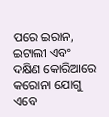ପରେ ଇରାନ, ଇଟାଲୀ ଏବଂ ଦକ୍ଷିଣ କୋରିଆରେ କରୋନା ଯୋଗୁ ଏବେ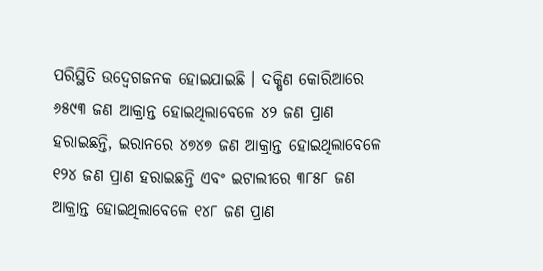ପରିସ୍ଥିତି ଉଦ୍ବେଗଜନକ ହୋଇଯାଇଛି । ଦକ୍ଷିଣ କୋରିଆରେ ୬୫୯୩ ଜଣ ଆକ୍ରାନ୍ତ ହୋଇଥିଲାବେଳେ ୪୨ ଜଣ ପ୍ରାଣ ହରାଇଛନ୍ତି, ଇରାନରେ ୪୭୪୭ ଜଣ ଆକ୍ରାନ୍ତ ହୋଇଥିଲାବେଳେ ୧୨୪ ଜଣ ପ୍ରାଣ ହରାଇଛନ୍ତି ଏବଂ ଇଟାଲୀରେ ୩୮୫୮ ଜଣ ଆକ୍ରାନ୍ତ ହୋଇଥିଲାବେଳେ ୧୪୮ ଜଣ ପ୍ରାଣ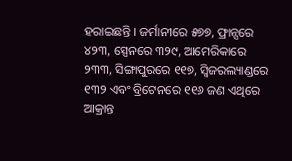ହରାଇଛନ୍ତି । ଜର୍ମାନୀରେ ୫୭୭, ଫ୍ରାନ୍ସରେ ୪୨୩, ସ୍ପେନରେ ୩୨୯, ଆମେରିକାରେ ୨୩୩, ସିଙ୍ଗାପୁରରେ ୧୧୭, ସ୍ୱିଜରଲ୍ୟାଣ୍ଡରେ ୧୩୨ ଏବଂ ବ୍ରିଟେନରେ ୧୧୬ ଜଣ ଏଥିରେ ଆକ୍ରାନ୍ତ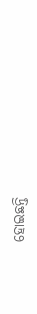ହୋଇଛନ୍ତି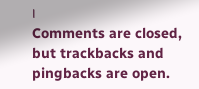।
Comments are closed, but trackbacks and pingbacks are open.